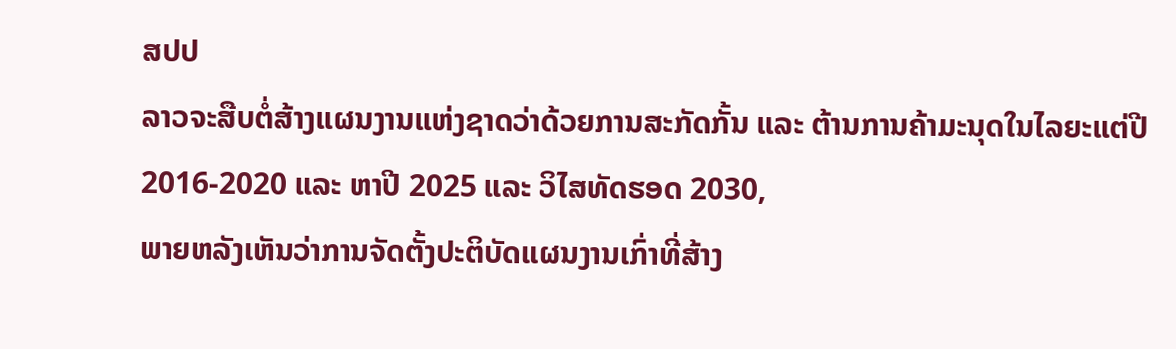ສປປ
ລາວຈະສືບຕໍ່ສ້າງແຜນງານແຫ່ງຊາດວ່າດ້ວຍການສະກັດກັ້ນ ແລະ ຕ້ານການຄ້າມະນຸດໃນໄລຍະແຕ່ປີ 2016-2020 ແລະ ຫາປີ 2025 ແລະ ວິໄສທັດຮອດ 2030,
ພາຍຫລັງເຫັນວ່າການຈັດຕັ້ງປະຕິບັດແຜນງານເກົ່າທີ່ສ້າງ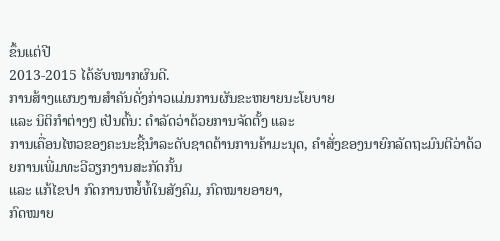ຂຶ້ນແຕ່ປີ
2013-2015 ໄດ້ຮັບໝາກຜົນດີ.
ການສ້າງແຜນງານສໍາຄັນດັ່ງກ່າວແມ່ນການຜັນຂະຫຍາຍນະໂຍບາຍ
ແລະ ນິຕິກໍາຕ່າງໆ ເປັນຕົ້ນ: ດໍາລັດວ່າດ້ວຍການຈັດຕັ້ງ ແລະ
ການເຄື່ອນໄຫວຂອງຄະນະຊີ້ນໍາລະດັບຊາດຕ້ານການຄ້າມະນຸດ, ຄໍາສັ່ງຂອງນາຍົກລັດຖະມົນຕີວ່າດ້ວຍການເພີ່ມທະວີວຽກງານສະກັດກັ້ນ
ແລະ ແກ້ໄຂປາ ກົດການຫຍໍ້ທໍ້ໃນສັງຄົມ, ກົດໝາຍອາຍາ,
ກົດໝາຍ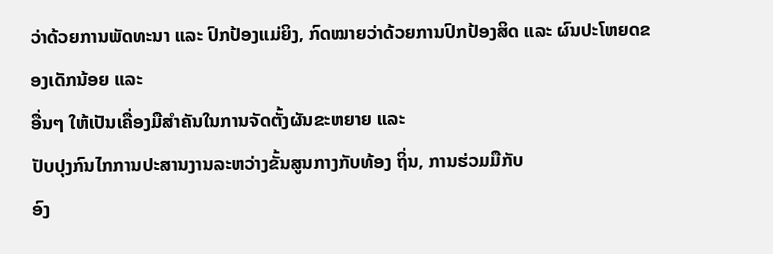ວ່າດ້ວຍການພັດທະນາ ແລະ ປົກປ້ອງແມ່ຍິງ, ກົດໝາຍວ່າດ້ວຍການປົກປ້ອງສິດ ແລະ ຜົນປະໂຫຍດຂອງເດັກນ້ອຍ ແລະ
ອື່ນໆ ໃຫ້ເປັນເຄື່ອງມືສໍາຄັນໃນການຈັດຕັ້ງຜັນຂະຫຍາຍ ແລະ
ປັບປຸງກົນໄກການປະສານງານລະຫວ່າງຂັ້ນສູນກາງກັບທ້ອງ ຖິ່ນ, ການຮ່ວມມືກັບ
ອົງ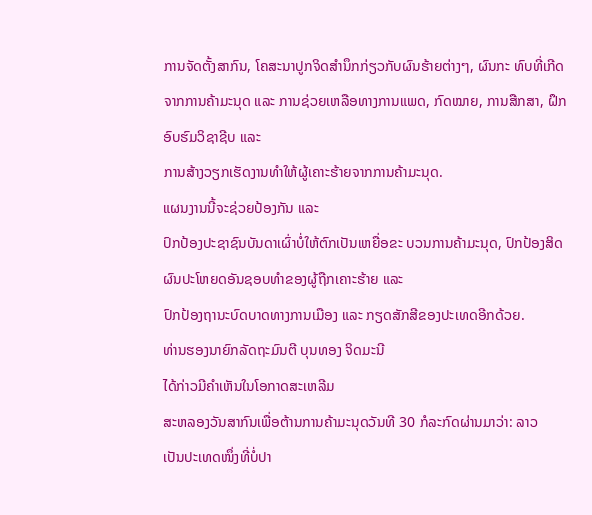ການຈັດຕັ້ງສາກົນ, ໂຄສະນາປູກຈິດສໍານຶກກ່ຽວກັບຜົນຮ້າຍຕ່າງໆ, ຜົນກະ ທົບທີ່ເກີດຈາກການຄ້າມະນຸດ ແລະ ການຊ່ວຍເຫລືອທາງການແພດ, ກົດໝາຍ, ການສືກສາ, ຝຶກອົບຮົມວິຊາຊີບ ແລະ
ການສ້າງວຽກເຮັດງານທໍາໃຫ້ຜູ້ເຄາະຮ້າຍຈາກການຄ້າມະນຸດ.
ແຜນງານນີ້ຈະຊ່ວຍປ້ອງກັນ ແລະ
ປົກປ້ອງປະຊາຊົນບັນດາເຜົ່າບໍ່ໃຫ້ຕົກເປັນເຫຍື່ອຂະ ບວນການຄ້າມະນຸດ, ປົກປ້ອງສິດຜົນປະໂຫຍດອັນຊອບທໍາຂອງຜູ້ຖືກເຄາະຮ້າຍ ແລະ
ປົກປ້ອງຖານະບົດບາດທາງການເມືອງ ແລະ ກຽດສັກສີຂອງປະເທດອີກດ້ວຍ.
ທ່ານຮອງນາຍົກລັດຖະມົນຕີ ບຸນທອງ ຈິດມະນີ
ໄດ້ກ່າວມີຄໍາເຫັນໃນໂອກາດສະເຫລີມ
ສະຫລອງວັນສາກົນເພື່ອຕ້ານການຄ້າມະນຸດວັນທີ 30 ກໍລະກົດຜ່ານມາວ່າ: ລາວ
ເປັນປະເທດໜຶ່ງທີ່ບໍ່ປາ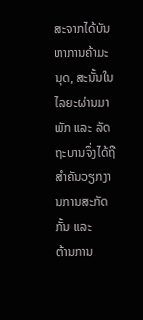ສະຈາກໄດ້ບັນຫາການຄ້າມະນຸດ, ສະນັ້ນໃນໄລຍະຜ່ານມາ ພັກ ແລະ ລັດຖະບານຈຶ່ງໄດ້ຖືສໍາຄັນວຽກງານການສະກັດກັ້ນ ແລະ
ຕ້ານການ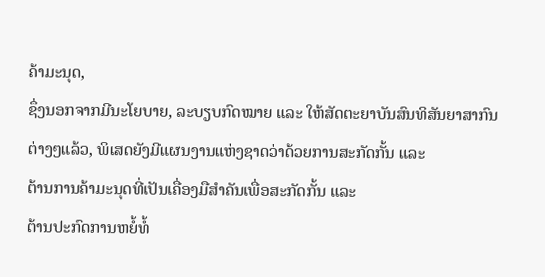ຄ້າມະນຸດ,
ຊຶ່ງນອກຈາກມີນະໂຍບາຍ, ລະບຽບກົດໝາຍ ແລະ ໃຫ້ສັດຕະຍາບັນສົນທິສັນຍາສາກົນຕ່າງໆແລ້ວ, ພິເສດຍັງມີແຜນງານແຫ່ງຊາດວ່າດ້ວຍການສະກັດກັ້ນ ແລະ
ຕ້ານການຄ້າມະນຸດທີ່ເປັນເຄື່ອງມືສໍາຄັນເພື່ອສະກັດກັ້ນ ແລະ
ຕ້ານປະກົດການຫຍໍ້ທໍ້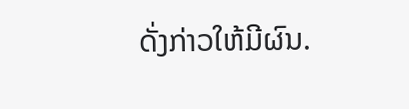ດັ່ງກ່າວໃຫ້ມີຜົນ.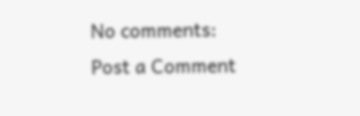No comments:
Post a Comment